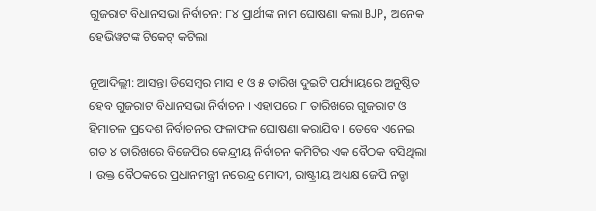ଗୁଜରାଟ ବିଧାନସଭା ନିର୍ବାଚନ: ୮୪ ପ୍ରାର୍ଥୀଙ୍କ ନାମ ଘୋଷଣା କଲା BJP, ଅନେକ ହେଭିୱଟଙ୍କ ଟିକେଟ୍ କଟିଲା

ନୂଆଦିଲ୍ଲୀ: ଆସନ୍ତା ଡିସେମ୍ବର ମାସ ୧ ଓ ୫ ତାରିଖ ଦୁଇଟି ପର୍ଯ୍ୟାୟରେ ଅନୁଷ୍ଠିତ ହେବ ଗୁଜରାଟ ବିଧାନସଭା ନିର୍ବାଚନ । ଏହାପରେ ୮ ତାରିଖରେ ଗୁଜରାଟ ଓ ହିମାଚଳ ପ୍ରଦେଶ ନିର୍ବାଚନର ଫଳାଫଳ ଘୋଷଣା କରାଯିବ । ତେବେ ଏନେଇ ଗତ ୪ ତାରିଖରେ ବିଜେପିର କେନ୍ଦ୍ରୀୟ ନିର୍ବାଚନ କମିଟିର ଏକ ବୈଠକ ବସିଥିଲା । ଉକ୍ତ ବୈଠକରେ ପ୍ରଧାନମନ୍ତ୍ରୀ ନରେନ୍ଦ୍ର ମୋଦୀ, ରାଷ୍ଟ୍ରୀୟ ଅଧ୍ୟକ୍ଷ ଜେପି ନଡ୍ଡା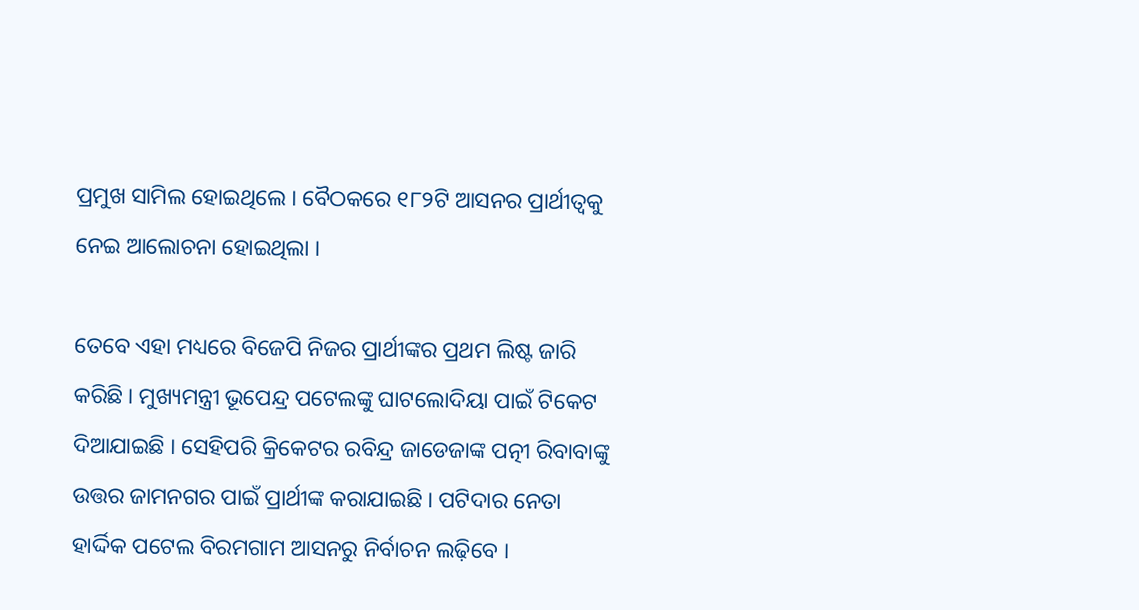ପ୍ରମୁଖ ସାମିଲ ହୋଇଥିଲେ । ବୈଠକରେ ୧୮୨ଟି ଆସନର ପ୍ରାର୍ଥୀତ୍ୱକୁ ନେଇ ଆଲୋଚନା ହୋଇଥିଲା ।

ତେବେ ଏହା ମଧ୍ୟରେ ବିଜେପି ନିଜର ପ୍ରାର୍ଥୀଙ୍କର ପ୍ରଥମ ଲିଷ୍ଟ ଜାରି କରିଛି । ମୁଖ୍ୟମନ୍ତ୍ରୀ ଭୂପେନ୍ଦ୍ର ପଟେଲଙ୍କୁ ଘାଟଲୋଦିୟା ପାଇଁ ଟିକେଟ ଦିଆଯାଇଛି । ସେହିପରି କ୍ରିକେଟର ରବିନ୍ଦ୍ର ଜାଡେଜାଙ୍କ ପତ୍ନୀ ରିବାବାଙ୍କୁ ଉତ୍ତର ଜାମନଗର ପାଇଁ ପ୍ରାର୍ଥୀଙ୍କ କରାଯାଇଛି । ପଟିଦାର ନେତା ହାର୍ଦ୍ଦିକ ପଟେଲ ବିରମଗାମ ଆସନରୁ ନିର୍ବାଚନ ଲଢ଼ିବେ ।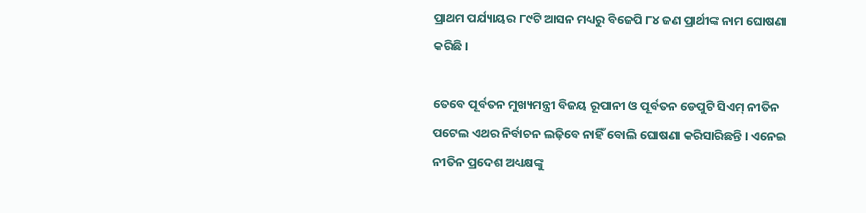ପ୍ରାଥମ ପର୍ଯ୍ୟାୟର ୮୯ଟି ଆସନ ମଧ୍ୟରୁ ବିଜେପି ୮୪ ଜଣ ପ୍ରାର୍ଥୀଙ୍କ ନାମ ଘୋଷଣା କରିଛି ।

ତେବେ ପୂର୍ବତନ ମୁଖ୍ୟମନ୍ତ୍ରୀ ବିଜୟ ରୂପାନୀ ଓ ପୂର୍ବତନ ଡେପୁଟି ସିଏମ୍ ନୀତିନ ପଟେଲ ଏଥର ନିର୍ବାଚନ ଲଢ଼ିବେ ନାହିଁ ବୋଲି ଘୋଷଣା କରିସାରିଛନ୍ତି । ଏନେଇ ନୀତିନ ପ୍ରଦେଶ ଅଧ୍ୟକ୍ଷଙ୍କୁ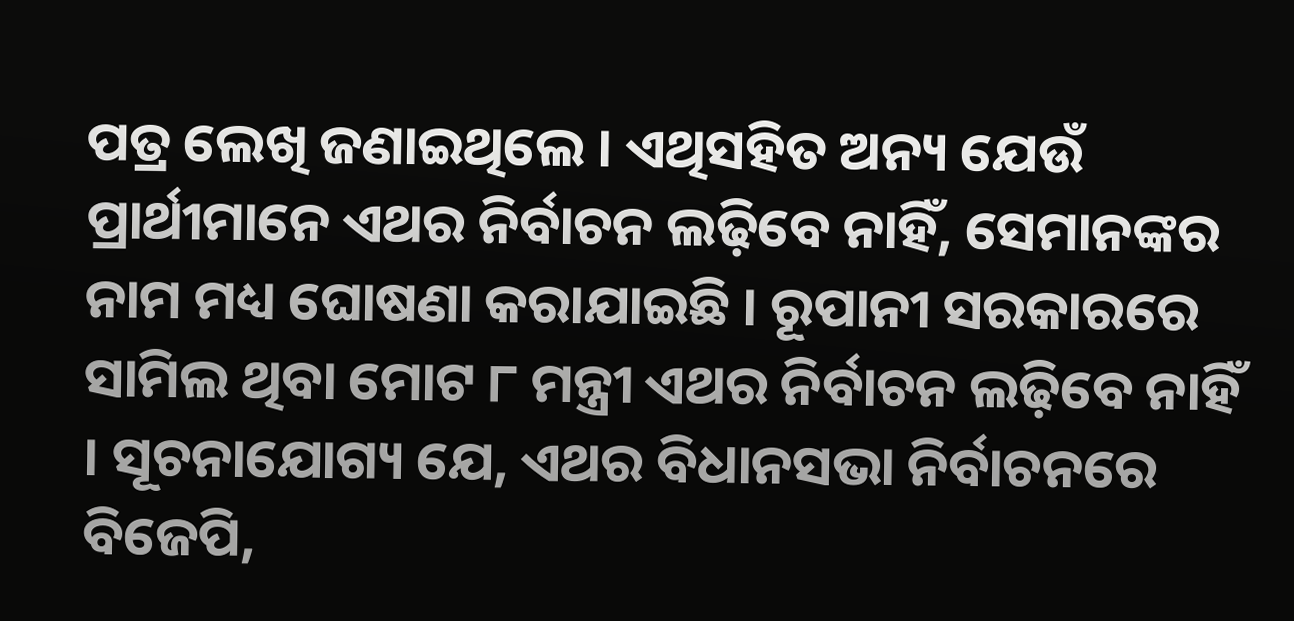ପତ୍ର ଲେଖି ଜଣାଇଥିଲେ । ଏଥିସହିତ ଅନ୍ୟ ଯେଉଁ ପ୍ରାର୍ଥୀମାନେ ଏଥର ନିର୍ବାଚନ ଲଢ଼ିବେ ନାହିଁ, ସେମାନଙ୍କର ନାମ ମଧ୍ୟ ଘୋଷଣା କରାଯାଇଛି । ରୂପାନୀ ସରକାରରେ ସାମିଲ ଥିବା ମୋଟ ୮ ମନ୍ତ୍ରୀ ଏଥର ନିର୍ବାଚନ ଲଢ଼ିବେ ନାହିଁ । ସୂଚନାଯୋଗ୍ୟ ଯେ, ଏଥର ବିଧାନସଭା ନିର୍ବାଚନରେ ବିଜେପି,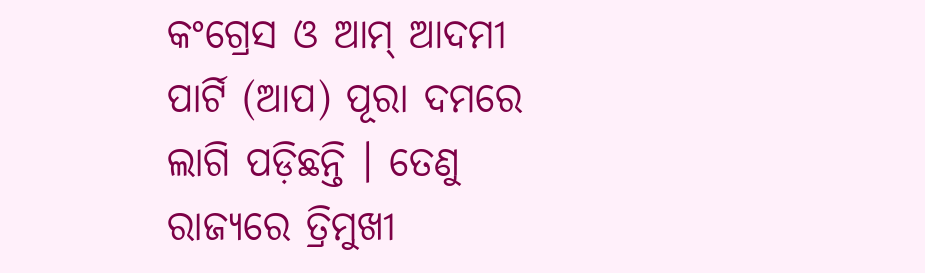କଂଗ୍ରେସ ଓ ଆମ୍ ଆଦମୀ ପାର୍ଟି (ଆପ) ପୂରା ଦମରେ ଲାଗି ପଡ଼ିଛନ୍ତି । ତେଣୁ ରାଜ୍ୟରେ ତ୍ରିମୁଖୀ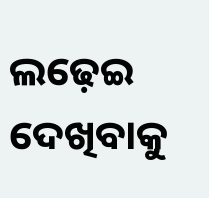ଲଢ଼େଇ ଦେଖିବାକୁ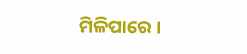ମିଳିପାରେ ।